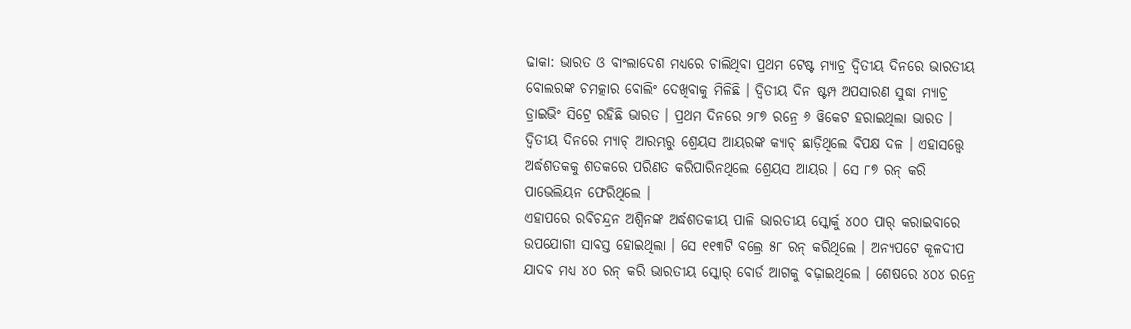ଢାକା: ଭାରତ ଓ ବାଂଲାଦେଶ ମଧ୍ୟରେ ଚାଲିଥିବା ପ୍ରଥମ ଟେଷ୍ଟ ମ୍ୟାଚ୍ର ଦ୍ବିତୀୟ ଦିନରେ ଭାରତୀୟ ବୋଲରଙ୍କ ଚମତ୍କାର ବୋଲିଂ ଦେଖିବାକୁ ମିଳିଛି । ଦ୍ବିତୀୟ ଦିନ ଷ୍ଟମ୍ପ ଅପସାରଣ ସୁଦ୍ଧା ମ୍ୟାଚ୍ର ଡ୍ରାଇଭିଂ ସିଟ୍ରେ ରହିଛି ଭାରତ । ପ୍ରଥମ ଦିନରେ ୨୮୭ ରନ୍ରେ ୬ ୱିକେଟ ହରାଇଥିଲା ଭାରତ । ଦ୍ବିତୀୟ ଦିନରେ ମ୍ୟାଚ୍ ଆରମ୍ଭରୁ ଶ୍ରେୟସ ଆୟରଙ୍କ କ୍ୟାଚ୍ ଛାଡ଼ିଥିଲେ ବିପକ୍ଷ ଦଳ । ଏହାସତ୍ତ୍ବେ ଅର୍ଦ୍ଧଶତକକୁ ଶତକରେ ପରିଣତ କରିପାରିନଥିଲେ ଶ୍ରେୟସ ଆୟର । ସେ ୮୭ ରନ୍ କରି ପାଭେଲିୟନ ଫେରିଥିଲେ ।
ଏହାପରେ ରବିଚନ୍ଦ୍ରନ ଅଶ୍ବିନଙ୍କ ଅର୍ଦ୍ଧଶତକୀୟ ପାଳି ଭାରତୀୟ ସ୍କୋର୍କୁ ୪୦୦ ପାର୍ କରାଇବାରେ ଉପଯୋଗୀ ସାବସ୍ତ ହୋଇଥିଲା । ସେ ୧୧୩ଟି ବଲ୍ରେ ୫୮ ରନ୍ କରିଥିଲେ । ଅନ୍ୟପଟେ କୂଳଦୀପ ଯାଦବ ମଧ୍ୟ ୪୦ ରନ୍ କରି ଭାରତୀୟ ସ୍କୋର୍ ବୋର୍ଡ ଆଗକୁ ବଢ଼ାଇଥିଲେ । ଶେଷରେ ୪୦୪ ରନ୍ରେ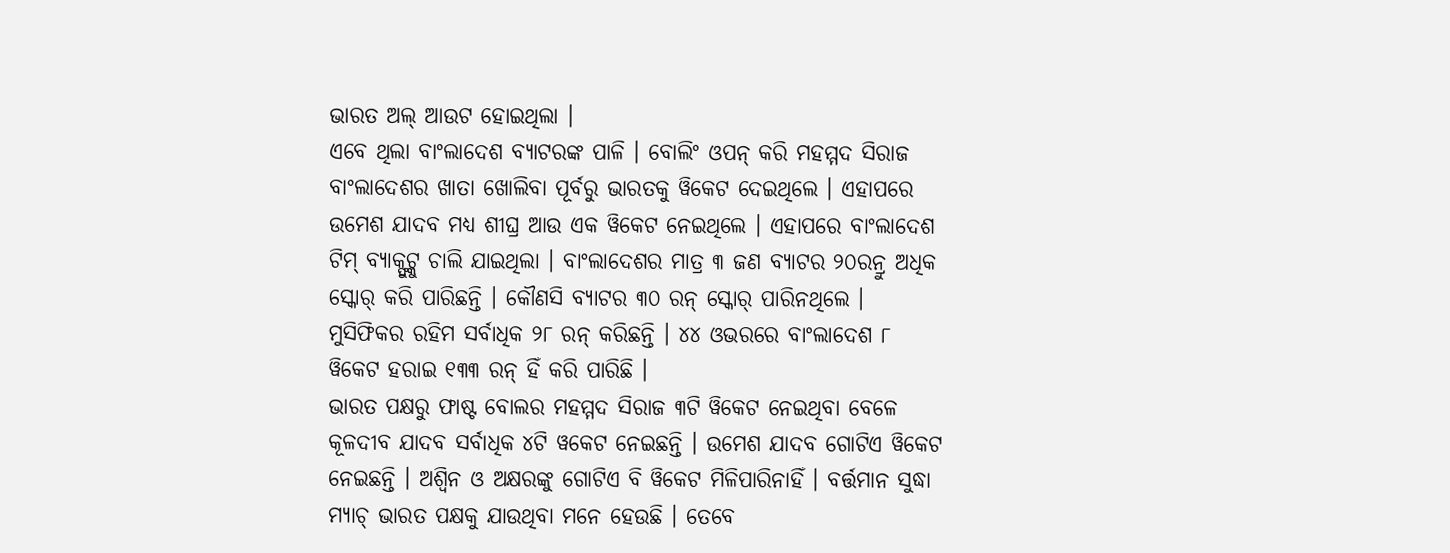ଭାରତ ଅଲ୍ ଆଉଟ ହୋଇଥିଲା ।
ଏବେ ଥିଲା ବାଂଲାଦେଶ ବ୍ୟାଟରଙ୍କ ପାଳି । ବୋଲିଂ ଓପନ୍ କରି ମହମ୍ମଦ ସିରାଜ ବାଂଲାଦେଶର ଖାତା ଖୋଲିବା ପୂର୍ବରୁ ଭାରତକୁ ୱିକେଟ ଦେଇଥିଲେ । ଏହାପରେ ଉମେଶ ଯାଦବ ମଧ୍ୟ ଶୀଘ୍ର ଆଉ ଏକ ୱିକେଟ ନେଇଥିଲେ । ଏହାପରେ ବାଂଲାଦେଶ ଟିମ୍ ବ୍ୟାକ୍ଫୁଟ୍କୁ ଚାଲି ଯାଇଥିଲା । ବାଂଲାଦେଶର ମାତ୍ର ୩ ଜଣ ବ୍ୟାଟର ୨୦ରନ୍ରୁ ଅଧିକ ସ୍କୋର୍ କରି ପାରିଛନ୍ତି । କୌଣସି ବ୍ୟାଟର ୩୦ ରନ୍ ସ୍କୋର୍ ପାରିନଥିଲେ । ମୁସିଫିକର ରହିମ ସର୍ବାଧିକ ୨୮ ରନ୍ କରିଛନ୍ତି । ୪୪ ଓଭରରେ ବାଂଲାଦେଶ ୮ ୱିକେଟ ହରାଇ ୧୩୩ ରନ୍ ହିଁ କରି ପାରିଛି ।
ଭାରତ ପକ୍ଷରୁ ଫାଷ୍ଟ ବୋଲର ମହମ୍ମଦ ସିରାଜ ୩ଟି ୱିକେଟ ନେଇଥିବା ବେଳେ କୂଳଦୀବ ଯାଦବ ସର୍ବାଧିକ ୪ଟି ୱକେଟ ନେଇଛନ୍ତି । ଉମେଶ ଯାଦବ ଗୋଟିଏ ୱିକେଟ ନେଇଛନ୍ତି । ଅଶ୍ବିନ ଓ ଅକ୍ଷରଙ୍କୁ ଗୋଟିଏ ବି ୱିକେଟ ମିଳିପାରିନାହିଁ । ବର୍ତ୍ତମାନ ସୁଦ୍ଧା ମ୍ୟାଚ୍ ଭାରତ ପକ୍ଷକୁ ଯାଉଥିବା ମନେ ହେଉଛି । ତେବେ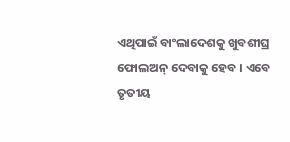ଏଥିପାଇଁ ବାଂଲାଦେଶକୁ ଖୁବଶୀଘ୍ର ଫୋଲଅନ୍ ଦେବାକୁ ହେବ । ଏବେ ତୃତୀୟ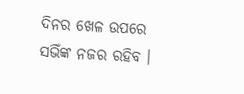ଦିନର ଖେଳ ଉପରେ ସଭିଁଙ୍କ ନଜର ରହିବ ।